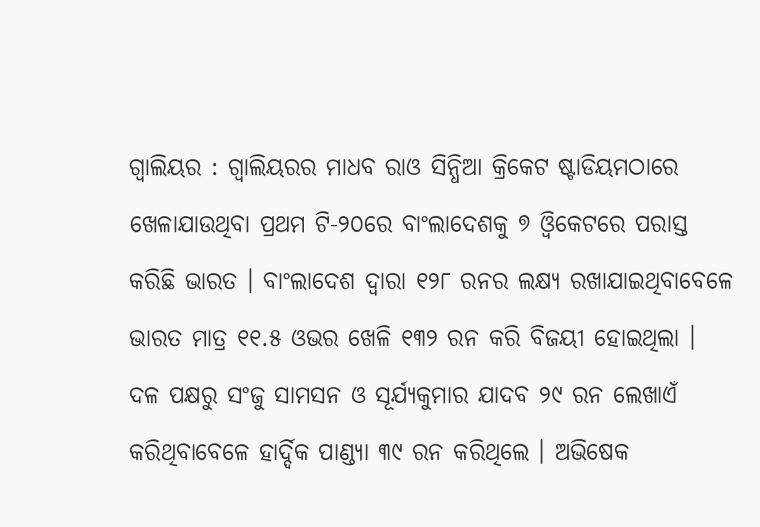ଗ୍ବାଲିୟର : ଗ୍ବାଲିୟରର ମାଧବ ରାଓ ସିନ୍ଧିଆ କ୍ରିକେଟ ଷ୍ଟାଡିୟମଠାରେ ଖେଳାଯାଉଥିବା ପ୍ରଥମ ଟି-୨୦ରେ ବାଂଲାଦେଶକୁ ୭ ଓ୍ବିକେଟରେ ପରାସ୍ତ କରିଛି ଭାରତ । ବାଂଲାଦେଶ ଦ୍ବାରା ୧୨୮ ରନର ଲକ୍ଷ୍ୟ ରଖାଯାଇଥିବାବେଳେ ଭାରତ ମାତ୍ର ୧୧.୫ ଓଭର ଖେଳି ୧୩୨ ରନ କରି ବିଜୟୀ ହୋଇଥିଲା । ଦଳ ପକ୍ଷରୁ ସଂଜୁ ସାମସନ ଓ ସୂର୍ଯ୍ୟକୁମାର ଯାଦବ ୨୯ ରନ ଲେଖାଏଁ କରିଥିବାବେଳେ ହାର୍ଦ୍ଦିକ ପାଣ୍ଡ୍ୟା ୩୯ ରନ କରିଥିଲେ । ଅଭିଷେକ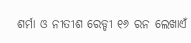ଶର୍ମା ଓ ନୀତୀଶ ରେଡ୍ଡୀ ୧୬ ରନ ଲେଖାଏଁ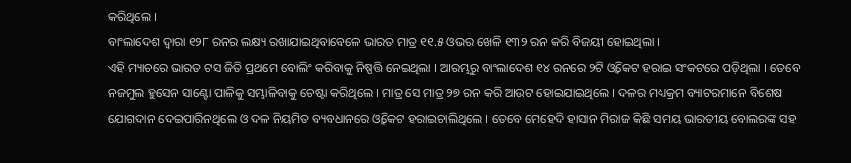କରିଥିଲେ ।
ବାଂଲାଦେଶ ଦ୍ବାରା ୧୨୮ ରନର ଲକ୍ଷ୍ୟ ରଖାଯାଇଥିବାବେଳେ ଭାରତ ମାତ୍ର ୧୧.୫ ଓଭର ଖେଳି ୧୩୨ ରନ କରି ବିଜୟୀ ହୋଇଥିଲା ।
ଏହି ମ୍ୟାଚରେ ଭାରତ ଟସ ଜିତି ପ୍ରଥମେ ବୋଲିଂ କରିବାକୁ ନିଷ୍ପତ୍ତି ନେଇଥିଲା । ଆରମ୍ଭରୁ ବାଂଲାଦେଶ ୧୪ ରନରେ ୨ଟି ଓ୍ବିକେଟ ହରାଇ ସଂକଟରେ ପଡ଼ିଥିଲା । ତେବେ ନଜମୁଲ ହୁସେନ ସାଣ୍ଟୋ ପାଳିକୁ ସମ୍ଭାଳିବାକୁ ଚେଷ୍ଟା କରିଥିଲେ । ମାତ୍ର ସେ ମାତ୍ର ୨୭ ରନ କରି ଆଉଟ ହୋଇଯାଇଥିଲେ । ଦଳର ମଧ୍ୟକ୍ରମ ବ୍ୟାଟରମାନେ ବିଶେଷ ଯୋଗଦାନ ଦେଇପାରିନଥିଲେ ଓ ଦଳ ନିୟମିତ ବ୍ୟବଧାନରେ ଓ୍ବିକେଟ ହରାଇଚାଲିଥିଲେ । ତେବେ ମେହେଦି ହାସାନ ମିରାଜ କିଛି ସମୟ ଭାରତୀୟ ବୋଲରଙ୍କ ସହ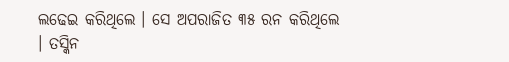ଲଢେଇ କରିଥିଲେ । ସେ ଅପରାଜିତ ୩୫ ରନ କରିଥିଲେ । ତସ୍କିନ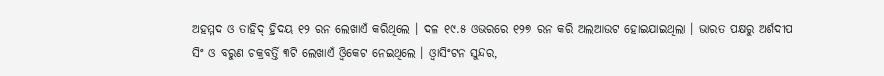ଅହମ୍ମଦ ଓ ତାହିଦ୍ ହ୍ରିଦୟ ୧୨ ରନ ଲେଖାଏଁ କରିଥିଲେ । ଦଳ ୧୯.୫ ଓଭରରେ ୧୨୭ ରନ କରି ଅଲଆଉଟ ହୋଇଯାଇଥିଲା । ଭାରତ ପକ୍ଷରୁ ଅର୍ଶଦୀପ ସିଂ ଓ ବରୁଣ ଚକ୍ରବର୍ତ୍ତି ୩ଟି ଲେଖାଏଁ ଓ୍ବିକେଟ ନେଇଥିଲେ । ଓ୍ବାସିଂଟନ ସୁନ୍ଦର,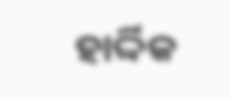ହାର୍ଦ୍ଦିକ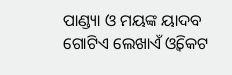ପାଣ୍ଡ୍ୟା ଓ ମୟଙ୍କ ୟାଦବ ଗୋଟିଏ ଲେଖାଏଁ ଓ୍ବିକେଟ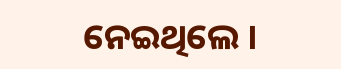ନେଇଥିଲେ ।